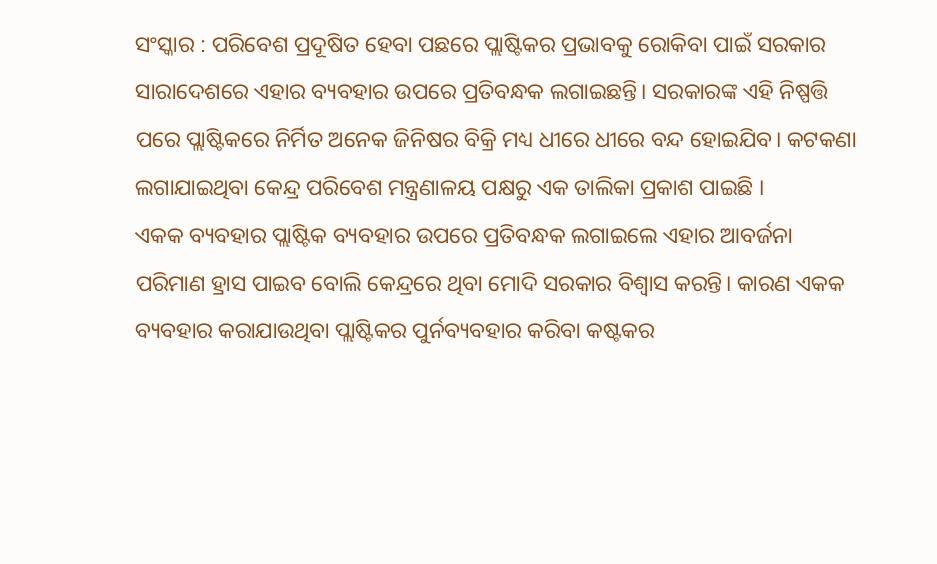ସଂସ୍କାର : ପରିବେଶ ପ୍ରଦୂଷିତ ହେବା ପଛରେ ପ୍ଲାଷ୍ଟିକର ପ୍ରଭାବକୁ ରୋକିବା ପାଇଁ ସରକାର ସାରାଦେଶରେ ଏହାର ବ୍ୟବହାର ଉପରେ ପ୍ରତିବନ୍ଧକ ଲଗାଇଛନ୍ତି। ସରକାରଙ୍କ ଏହି ନିଷ୍ପତ୍ତି ପରେ ପ୍ଲାଷ୍ଟିକରେ ନିର୍ମିତ ଅନେକ ଜିନିଷର ବିକ୍ରି ମଧ୍ୟ ଧୀରେ ଧୀରେ ବନ୍ଦ ହୋଇଯିବ। କଟକଣା ଲଗାଯାଇଥିବା କେନ୍ଦ୍ର ପରିବେଶ ମନ୍ତ୍ରଣାଳୟ ପକ୍ଷରୁ ଏକ ତାଲିକା ପ୍ରକାଶ ପାଇଛି ।
ଏକକ ବ୍ୟବହାର ପ୍ଲାଷ୍ଟିକ ବ୍ୟବହାର ଉପରେ ପ୍ରତିବନ୍ଧକ ଲଗାଇଲେ ଏହାର ଆବର୍ଜନା ପରିମାଣ ହ୍ରାସ ପାଇବ ବୋଲି କେନ୍ଦ୍ରରେ ଥିବା ମୋଦି ସରକାର ବିଶ୍ୱାସ କରନ୍ତି। କାରଣ ଏକକ ବ୍ୟବହାର କରାଯାଉଥିବା ପ୍ଲାଷ୍ଟିକର ପୁର୍ନବ୍ୟବହାର କରିବା କଷ୍ଟକର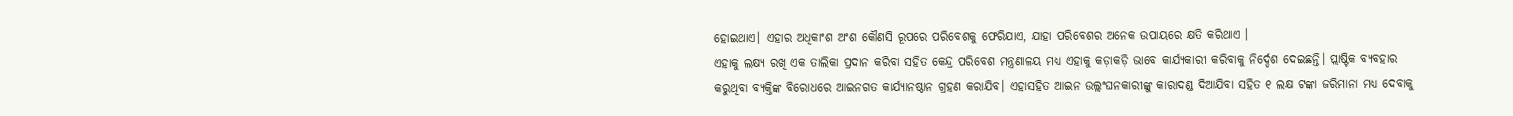ହୋଇଥାଏ। ଏହାର ଅଧିକାଂଶ ଅଂଶ କୌଣସି ରୂପରେ ପରିବେଶକୁ ଫେରିଯାଏ, ଯାହା ପରିବେଶର ଅନେକ ଉପାୟରେ କ୍ଷତି କରିଥାଏ ।
ଏହାକୁ ଲକ୍ଷ୍ୟ ରଖି ଏକ ତାଲିକା ପ୍ରଦାନ କରିବା ସହିତ କେନ୍ଦ୍ର ପରିବେଶ ମନ୍ତ୍ରଣାଳୟ ମଧ୍ୟ ଏହାକୁ କଡ଼ାକଡ଼ି ଭାବେ କାର୍ଯ୍ୟକାରୀ କରିବାକୁ ନିର୍ଦ୍ଦେଶ ଦେଇଛନ୍ତି। ପ୍ଲାଷ୍ଟିକ ବ୍ୟବହାର କରୁଥିବା ବ୍ୟକ୍ତିଙ୍କ ବିରୋଧରେ ଆଇନଗତ କାର୍ଯ୍ୟାନଷ୍ଠାନ ଗ୍ରହଣ କରାଯିବ। ଏହାସହିତ ଆଇନ ଉଲ୍ଲଂଘନକାରୀଙ୍କୁ କାରାଦଣ୍ଡ ଦିଆଯିବା ସହିତ ୧ ଲକ୍ଷ ଟଙ୍କା ଜରିମାନା ମଧ୍ୟ ଦେବାକୁ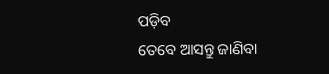ପଡ଼ିବ
ତେବେ ଆସନ୍ତୁ ଜାଣିବା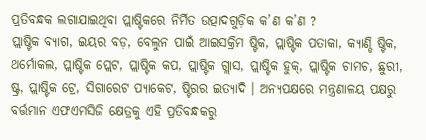ପ୍ରତିବନ୍ଧକ ଲଗାଯାଇଥିବା ପ୍ଲାଷ୍ଟିକରେ ନିର୍ମିତ ଉତ୍ପାଦଗୁଡ଼ିକ କ’ଣ କ’ଣ ?
ପ୍ଲାଷ୍ଟିକ ବ୍ୟାଗ, ଇୟର ବଡ଼, ବେଲୁନ ପାଇଁ ଆଇସକ୍ରିମ ଷ୍ଟିକ, ପ୍ଲାଷ୍ଟିକ ପତାକା, କ୍ୟାଣ୍ଡି ଷ୍ଟିକ, ଥର୍ମୋକଲ, ପ୍ଲାଷ୍ଟିକ ପ୍ଲେଟ, ପ୍ଲାଷ୍ଟିକ କପ, ପ୍ଲାଷ୍ଟିକ ଗ୍ଲାସ, ପ୍ଲାଷ୍ଟିକ ହୁକ୍, ପ୍ଲାଷ୍ଟିକ ଚାମଚ, ଛୁରୀ, ଷ୍ଟ୍ର, ପ୍ଲାଷ୍ଟିକ ଟ୍ରେ, ସିଗାରେଟ ପ୍ୟାକେଟ, ଷ୍ଟିରର ଇତ୍ୟାଦି । ଅନ୍ୟପକ୍ଷରେ ମନ୍ତ୍ରଣାଳୟ ପକ୍ଷରୁ ବର୍ତ୍ତମାନ ଏଫଏମସିଜି କ୍ଷେତ୍ରକୁ ଏହି ପ୍ରତିବନ୍ଧକରୁ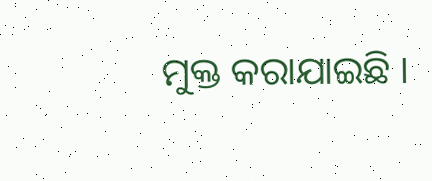ମୁକ୍ତ କରାଯାଇଛି ।